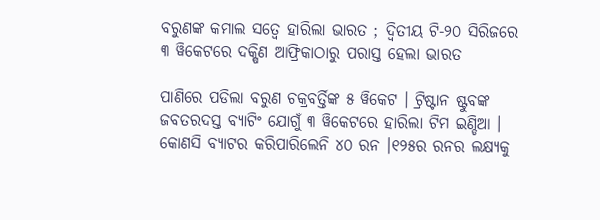ବରୁଣଙ୍କ କମାଲ ସତ୍ୱେ ହାରିଲା ଭାରତ ; ଦ୍ୱିତୀୟ ଟି-୨୦ ସିରିଜରେ ୩ ୱିକେଟରେ ଦକ୍ଷିଣ ଆଫ୍ରିକାଠାରୁ ପରାସ୍ତ ହେଲା ଭାରତ

ପାଣିରେ ପଡିଲା ବରୁଣ ଚକ୍ରବର୍ତ୍ତିଙ୍କ ୫ ୱିକେଟ । ଟ୍ରିଷ୍ଟାନ ଷ୍ଟୁବଙ୍କ ଜବତରଦସ୍ତ ବ୍ୟାଟିଂ ଯୋଗୁଁ ୩ ୱିକେଟରେ ହାରିଲା ଟିମ ଇଣ୍ଡିଆ । କୋଣସି ବ୍ୟାଟର କରିପାରିଲେନି ୪୦ ରନ ।୧୨୫ର ରନର ଲକ୍ଷ୍ୟକୁ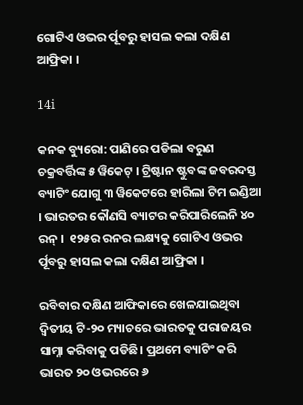ଗୋଟିଏ ଓଭର ର୍ପୂବରୁ ହାସଲ କଲା ଦକ୍ଷିଣ ଆଫ୍ରିକା ।

14i

କନକ ବ୍ୟୁରୋ: ପାଣିରେ ପଡିଲା ବରୁଣ ଚକ୍ରବର୍ତ୍ତିଙ୍କ ୫ ୱିକେଟ୍ । ଟ୍ରିଷ୍ଟାନ ଷ୍ଟୁବଙ୍କ ଜବରଦସ୍ତ ବ୍ୟାଟିଂ ଯୋଗୁ ୩ ୱିକେଟରେ ହାରିଲା ଟିମ ଇଣ୍ଡିଆ । ଭାରତର କୌଣସି ବ୍ୟାଟର କରିପାରିଲେନି ୪୦ ରନ୍ ।  ୧୨୫ର ରନର ଲକ୍ଷ୍ୟକୁ ଗୋଟିଏ ଓଭର ର୍ପୂବରୁ ହାସଲ କଲା ଦକ୍ଷିଣ ଆଫ୍ରିକା ।

ରବିବାର ଦକ୍ଷିଣ ଆଫିକାରେ ଖେଳଯାଇଥିବା ଦ୍ୱିତୀୟ ଟି-୨୦ ମ୍ୟାଚରେ ଭାରତକୁ ପରାଜୟର ସାମ୍ନା କରିବାକୁ ପଡିଛି। ପ୍ରଥମେ ବ୍ୟାଟିଂ କରି ଭାରତ ୨୦ ଓଭରରେ ୬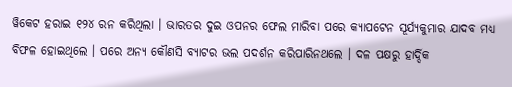ୱିକେଟ ହରାଇ ୧୨୪ ରନ କରିଥିଲା । ଭାରତର ଦୁଇ ଓପନର ଫେଲ ମାରିବା ପରେ କ୍ୟାପଟେନ ସୂର୍ଯ୍ୟକୁମାର ଯାଦବ ମଧ୍ୟ ବିଫଳ ହୋଇଥିଲେ । ପରେ ଅନ୍ୟ କୌଣସି ବ୍ୟାଟର ଭଲ ପଦର୍ଶନ କରିପାରିନଥଲେ । ଦଳ ପକ୍ଷରୁ ହାର୍ଦ୍ଦିକ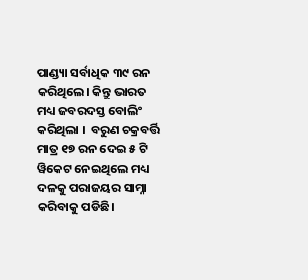ପାଣ୍ଡ୍ୟା ସର୍ବାଧିକ ୩୯ ରନ କରିଥିଲେ। କିନ୍ତୁ ଭାରତ ମଧ୍ୟ ଜବରଦସ୍ତ ବୋଲିଂ କରିଥିଲା ।  ବରୁଣ ଚକ୍ରବର୍ତ୍ତି ମାତ୍ର ୧୭ ରନ ଦେଇ ୫ ଟି ୱିକେଟ ନେଇଥିଲେ ମଧ୍ୟ ଦଳକୁ ପରାଜୟର ସାମ୍ନା କରିବାକୁ ପଡିଛି।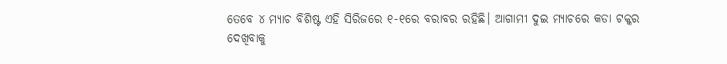ତେବେ ୪ ମ୍ୟାଚ ବିଶିଷ୍ଟ ଏହି ସିରିଜରେ ୧-୧ରେ ବରାବର ରହିଛି। ଆଗାମୀ ଦୁଇ ମ୍ୟାଚରେ କଡା ଟକ୍କର ଦେଖିବାକୁ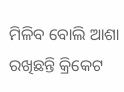ମିଳିବ ବୋଲି ଆଶା ରଖିଛନ୍ତି କ୍ରିକେଟ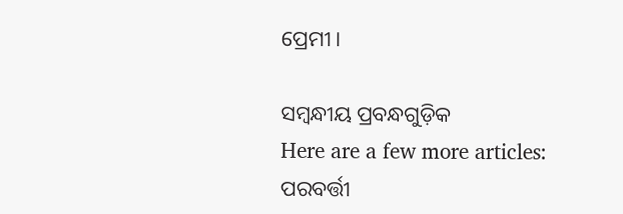ପ୍ରେମୀ।

ସମ୍ବନ୍ଧୀୟ ପ୍ରବନ୍ଧଗୁଡ଼ିକ
Here are a few more articles:
ପରବର୍ତ୍ତୀ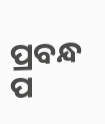ପ୍ରବନ୍ଧ ପ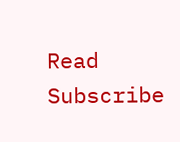Read
Subscribe